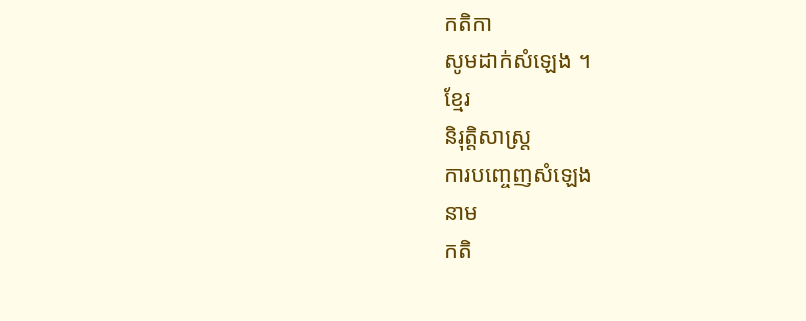កតិកា
សូមដាក់សំឡេង ។
ខ្មែរ
និរុត្តិសាស្ត្រ
ការបញ្ចេញសំឡេង
នាម
កតិ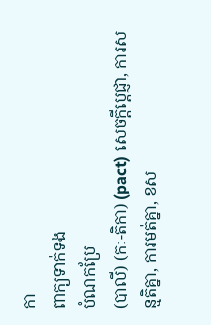កា
ពាក្យទាក់ទង
បំណកប្រែ
(បាលី) (កៈ-តិកា) (pact) សេចក្ដីប្ដេជ្ញា, ការសន្មតិគ្នា, ការមត់គ្នា, ខស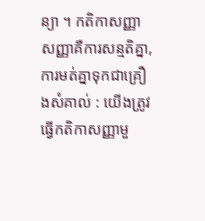ន្យា ។ កតិកាសញ្ញា សញ្ញាគឺការសន្មតិគ្នា, ការមត់គ្នាទុកជាគ្រឿងសំគាល់ : យើងត្រូវធ្វើកតិកាសញ្ញាមួ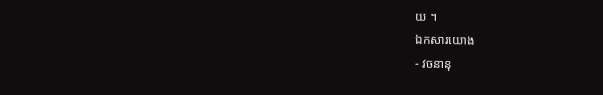យ ។
ឯកសារយោង
- វចនានុ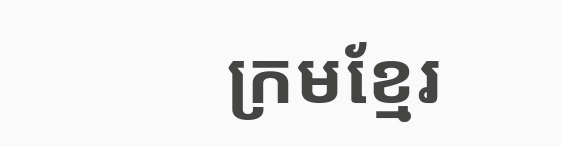ក្រមខ្មែរ